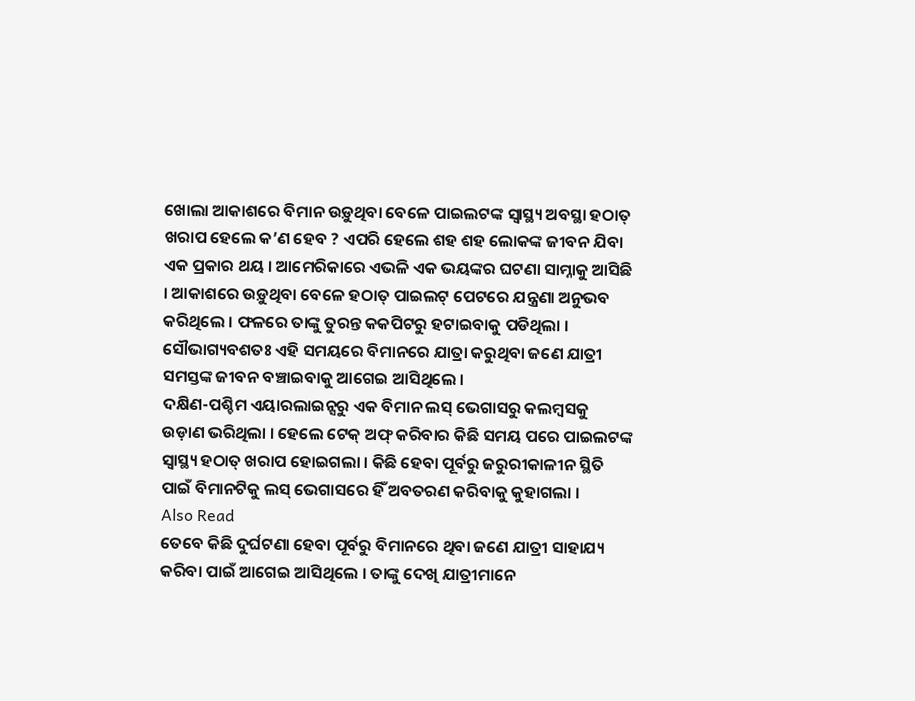ଖୋଲା ଆକାଶରେ ବିମାନ ଉଡ଼ୁଥିବା ବେଳେ ପାଇଲଟଙ୍କ ସ୍ୱାସ୍ଥ୍ୟ ଅବସ୍ଥା ହଠାତ୍ ଖରାପ ହେଲେ କ’ଣ ହେବ ? ଏପରି ହେଲେ ଶହ ଶହ ଲୋକଙ୍କ ଜୀବନ ଯିବା ଏକ ପ୍ରକାର ଥୟ । ଆମେରିକାରେ ଏଭଳି ଏକ ଭୟଙ୍କର ଘଟଣା ସାମ୍ନାକୁ ଆସିଛି । ଆକାଶରେ ଉଡ଼ୁଥିବା ବେଳେ ହଠାତ୍ ପାଇଲଟ୍ ପେଟରେ ଯନ୍ତ୍ରଣା ଅନୁଭବ କରିଥିଲେ । ଫଳରେ ତାଙ୍କୁ ତୁରନ୍ତ କକପିଟରୁ ହଟାଇବାକୁ ପଡିଥିଲା । ସୌଭାଗ୍ୟବଶତଃ ଏହି ସମୟରେ ବିମାନରେ ଯାତ୍ରା କରୁଥିବା ଜଣେ ଯାତ୍ରୀ ସମସ୍ତଙ୍କ ଜୀବନ ବଞ୍ଚାଇବାକୁ ଆଗେଇ ଆସିଥିଲେ ।
ଦକ୍ଷିଣ-ପଶ୍ଚିମ ଏୟାରଲାଇନ୍ସରୁ ଏକ ବିମାନ ଲସ୍ ଭେଗାସରୁ କଲମ୍ବସକୁ ଉଡ଼ାଣ ଭରିଥିଲା । ହେଲେ ଟେକ୍ ଅଫ୍ କରିବାର କିଛି ସମୟ ପରେ ପାଇଲଟଙ୍କ ସ୍ୱାସ୍ଥ୍ୟ ହଠାତ୍ ଖରାପ ହୋଇଗଲା । କିଛି ହେବା ପୂର୍ବରୁ ଜରୁରୀକାଳୀନ ସ୍ଥିତି ପାଇଁ ବିମାନଟିକୁ ଲସ୍ ଭେଗାସରେ ହିଁ ଅବତରଣ କରିବାକୁ କୁହାଗଲା ।
Also Read
ତେବେ କିଛି ଦୁର୍ଘଟଣା ହେବା ପୂର୍ବରୁ ବିମାନରେ ଥିବା ଜଣେ ଯାତ୍ରୀ ସାହାଯ୍ୟ କରିବା ପାଇଁ ଆଗେଇ ଆସିଥିଲେ । ତାଙ୍କୁ ଦେଖି ଯାତ୍ରୀମାନେ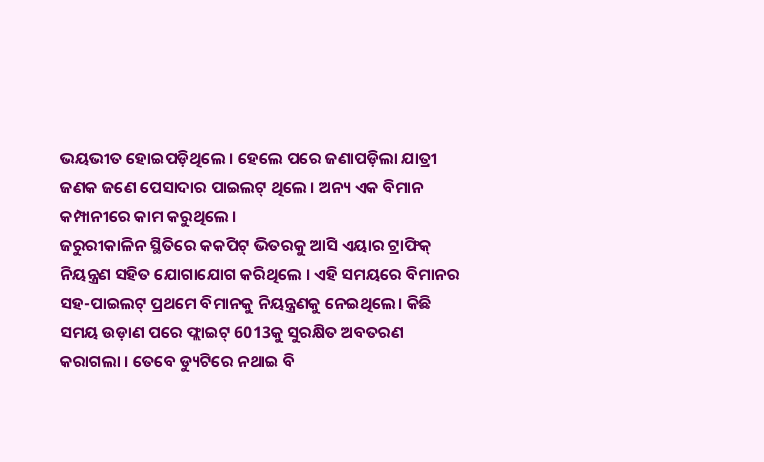ଭୟଭୀତ ହୋଇପଡ଼ିଥିଲେ । ହେଲେ ପରେ ଜଣାପଡ଼ିଲା ଯାତ୍ରୀ ଜଣକ ଜଣେ ପେସାଦାର ପାଇଲଟ୍ ଥିଲେ । ଅନ୍ୟ ଏକ ବିମାନ କମ୍ପାନୀରେ କାମ କରୁଥିଲେ ।
ଜରୁରୀକାଳିନ ସ୍ଥିତିରେ କକପିଟ୍ ଭିତରକୁ ଆସି ଏୟାର ଟ୍ରାଫିକ୍ ନିୟନ୍ତ୍ରଣ ସହିତ ଯୋଗାଯୋଗ କରିଥିଲେ । ଏହି ସମୟରେ ବିମାନର ସହ-ପାଇଲଟ୍ ପ୍ରଥମେ ବିମାନକୁ ନିୟନ୍ତ୍ରଣକୁ ନେଇଥିଲେ। କିଛି ସମୟ ଉଡ଼ାଣ ପରେ ଫ୍ଲାଇଟ୍ 6013କୁ ସୁରକ୍ଷିତ ଅବତରଣ କରାଗଲା । ତେବେ ଡ୍ୟୁଟିରେ ନଥାଇ ବି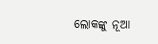ଲୋକଙ୍କୁ ନୂଆ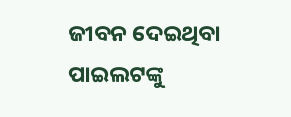ଜୀବନ ଦେଇଥିବା ପାଇଲଟଙ୍କୁ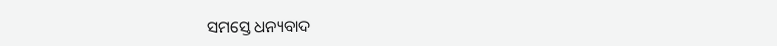ସମସ୍ତେ ଧନ୍ୟବାଦ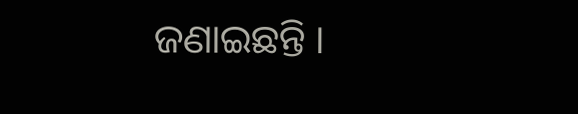ଜଣାଇଛନ୍ତି ।